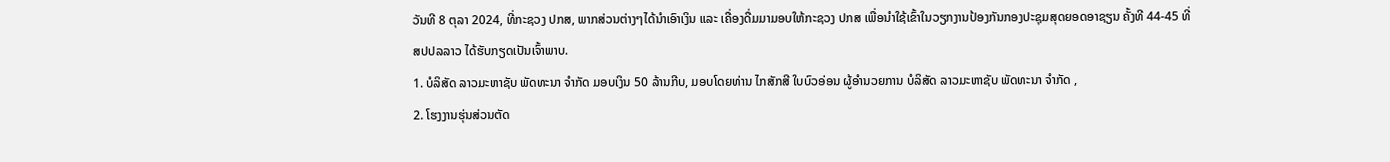ວັນທີ 8 ຕຸລາ 2024, ທີ່ກະຊວງ ປກສ, ພາກສ່ວນຕ່າງໆໄດ້ນໍາເອົາເງິນ ແລະ ເຄື່ອງດື່ມມາມອບໃຫ້ກະຊວງ ປກສ ເພື່ອນໍາໃຊ້ເຂົ້າໃນວຽກງານປ້ອງກັນກອງປະຊຸມສຸດຍອດອາຊຽນ ຄັ້ງທີ 44-45 ທີ່ ສປປລລາວ ໄດ້ຮັບກຽດເປັນເຈົ້າພາບ.
1. ບໍລິສັດ ລາວມະຫາຊັບ ພັດທະນາ ຈໍາກັດ ມອບເງິນ 50 ລ້ານກີບ, ມອບໂດຍທ່ານ ໄກສັກສີ ໃບບົວອ່ອນ ຜູ້ອໍານວຍການ ບໍລິສັດ ລາວມະຫາຊັບ ພັດທະນາ ຈໍາກັດ ,
2. ໂຮງງານຮຸ່ນສ່ວນຕັດ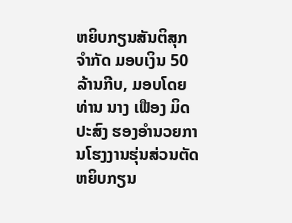ຫຍິບກຽນສັນຕິສຸກ ຈໍາກັດ ມອບເງິນ 50 ລ້ານກີບ, ມອບໂດຍ ທ່ານ ນາງ ເຟືອງ ມິດປະສົງ ຮອງອຳນວຍການໂຮງງານຮຸ່ນສ່ວນຕັດຫຍິບກຽນ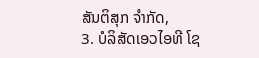ສັນຕິສຸກ ຈໍາກັດ,
3. ບໍລິສັດເອວໄອທີ ໂຊ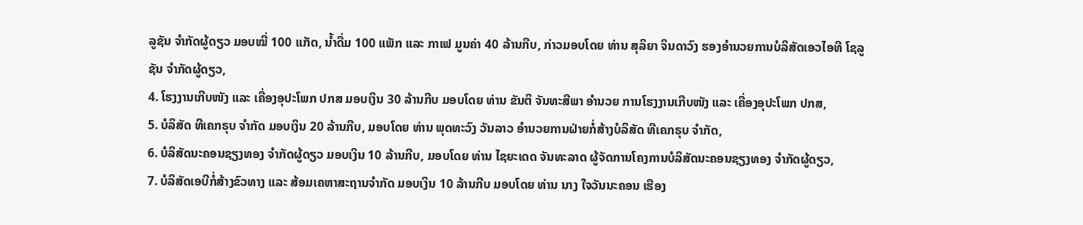ລູຊັນ ຈຳກັດຜູ້ດຽວ ມອບໝີ່ 100 ແກັດ, ນໍ້າດື່ມ 100 ແພັກ ແລະ ກາເຟ ມູນຄ່າ 40 ລ້ານກີບ, ກ່າວມອບໂດຍ ທ່ານ ສຸລິຍາ ຈິນດາວົງ ຮອງອຳນວຍການບໍລິສັດເອວໄອທີ ໂຊລູຊັນ ຈຳກັດຜູ້ດຽວ,
4. ໂຮງງານເກີບໜັງ ແລະ ເຄື່ອງອຸປະໂພກ ປກສ ມອບເງິນ 30 ລ້ານກີບ ມອບໂດຍ ທ່ານ ຂັນຕິ ຈັນທະສີພາ ອຳນວຍ ການໂຮງງານເກີບໜັງ ແລະ ເຄື່ອງອຸປະໂພກ ປກສ,
5. ບໍລິສັດ ທີເຄກຣຸບ ຈໍາກັດ ມອບເງິນ 20 ລ້ານກີບ, ມອບໂດຍ ທ່ານ ພຸດທະວົງ ວັນລາວ ອຳນວຍການຝ່າຍກໍ່ສ້າງບໍລິສັດ ທີເຄກຣຸບ ຈໍາກັດ,
6. ບໍລິສັດນະຄອນຊຽງທອງ ຈໍາກັດຜູ້ດຽວ ມອບເງິນ 10 ລ້ານກີບ, ມອບໂດຍ ທ່ານ ໄຊຍະເດດ ຈັນທະລາດ ຜູ້ຈັດການໂຄງການບໍລິສັດນະຄອນຊຽງທອງ ຈໍາກັດຜູ້ດຽວ,
7. ບໍລິສັດເອບີກໍ່ສ້າງຂົວທາງ ແລະ ສ້ອມເຄຫາສະຖານຈໍາກັດ ມອບເງິນ 10 ລ້ານກີບ ມອບໂດຍ ທ່ານ ນາງ ໃຈວັນນະຄອນ ເຮືອງ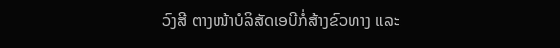ວົງສີ ຕາງໜ້າບໍລິສັດເອບີກໍ່ສ້າງຂົວທາງ ແລະ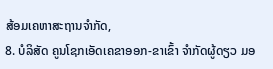ສ້ອມເຄຫາສະຖານຈໍາກັດ,
8. ບໍລິສັດ ຄູນໂຊກເອັດເຄຂາອອກ-ຂາເຂົ້າ ຈໍາກັດຜູ້ດຽວ ມອ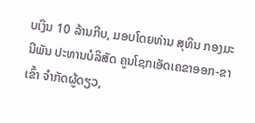ບເງິນ 10 ລ້ານກີບ, ມອບໂດຍທ່ານ ສຸທິນ ກອງມະນີພັນ ປະທານບໍລິສັດ ຄູນໂຊກເອັດເຄຂາອອກ-ຂາເຂົ້າ ຈໍາກັດຜູ້ດຽວ,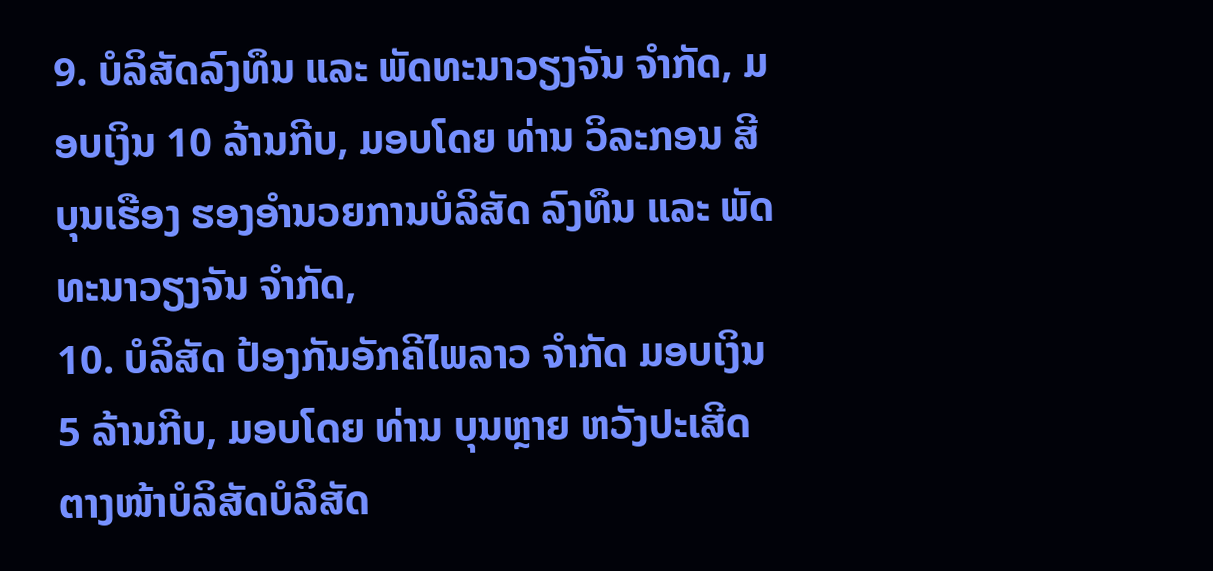9. ບໍລິສັດລົງທຶນ ແລະ ພັດທະນາວຽງຈັນ ຈໍາກັດ, ມອບເງິນ 10 ລ້ານກີບ, ມອບໂດຍ ທ່ານ ວິລະກອນ ສີບຸນເຮືອງ ຮອງອຳນວຍການບໍລິສັດ ລົງທຶນ ແລະ ພັດທະນາວຽງຈັນ ຈໍາກັດ,
10. ບໍລິສັດ ປ້ອງກັນອັກຄີໄພລາວ ຈໍາກັດ ມອບເງິນ 5 ລ້ານກີບ, ມອບໂດຍ ທ່ານ ບຸນຫຼາຍ ຫວັງປະເສີດ ຕາງໜ້າບໍລິສັດບໍລິສັດ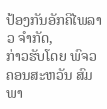ປ້ອງກັນອັກຄີໄພລາວ ຈໍາກັດ,
ກ່າວຮັບໂດຍ ພົຈວ ຄອນສະຫວັນ ສົມພາ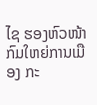ໄຊ ຮອງຫົວໜ້າກົມໃຫຍ່ການເມືອງ ກະ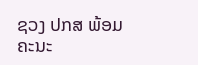ຊວງ ປກສ ພ້ອມຄະນະ